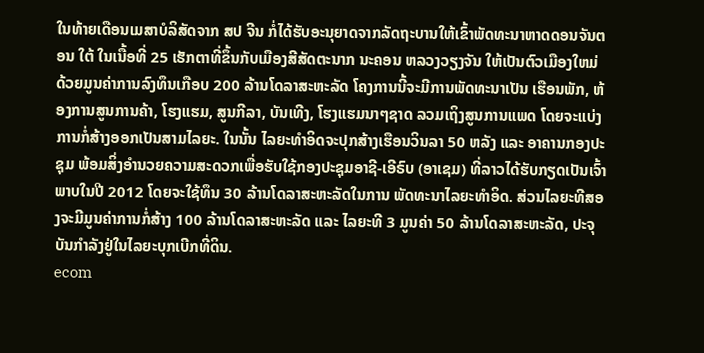ໃນທ້າຍເດືອນເມສາບໍລິສັດຈາກ ສປ ຈີນ ກໍ່ໄດ້ຮັບອະນຸຍາດຈາກລັດຖະບານໃຫ້ເຂົ້າພັດທະນາຫາດດອນຈັນຕອນ ໃຕ້ ໃນເນື້ອທີ່ 25 ເຮັກຕາທີ່ຂຶ້ນກັບເມືອງສີສັດຕະນາກ ນະຄອນ ຫລວງວຽງຈັນ ໃຫ້ເປັນຕົວເມືອງໃຫມ່ ດ້ວຍມູນຄ່າການລົງທຶນເກືອບ 200 ລ້ານໂດລາສະຫະລັດ ໂຄງການນີ້ຈະມີການພັດທະນາເປັນ ເຮືອນພັກ, ຫ້ອງການສູນການຄ້າ, ໂຮງແຮມ, ສູນກີລາ, ບັນເທີງ, ໂຮງແຮມນາໆຊາດ ລວມເຖິງສູນການແພດ ໂດຍຈະແບ່ງການກໍ່ສ້າງອອກເປັນສາມໄລຍະ. ໃນນັ້ນ ໄລຍະທຳອິດຈະປຸກສ້າງເຮືອນວິນລາ 50 ຫລັງ ແລະ ອາຄານກອງປະຊຸມ ພ້ອມສິ່ງອຳນວຍຄວາມສະດວກເພື່ອຮັບໃຊ້ກອງປະຊຸມອາຊີ-ເອີຣົບ (ອາເຊມ) ທີ່ລາວໄດ້ຮັບກຽດເປັນເຈົ້າພາບໃນປີ 2012 ໂດຍຈະໃຊ້ທຶນ 30 ລ້ານໂດລາສະຫະລັດໃນການ ພັດທະນາໄລຍະທຳອິດ. ສ່ວນໄລຍະທີສອງຈະມີມູນຄ່າການກໍ່ສ້າງ 100 ລ້ານໂດລາສະຫະລັດ ແລະ ໄລຍະທີ 3 ມູນຄ່າ 50 ລ້ານໂດລາສະຫະລັດ, ປະຈຸບັນກຳລັງຢູ່ໃນໄລຍະບຸກເບີກທີ່ດິນ.
ecom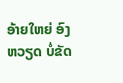ອ້າຍໃຫຍ່ ອົງຫວຽດ ບໍ່ຂັດ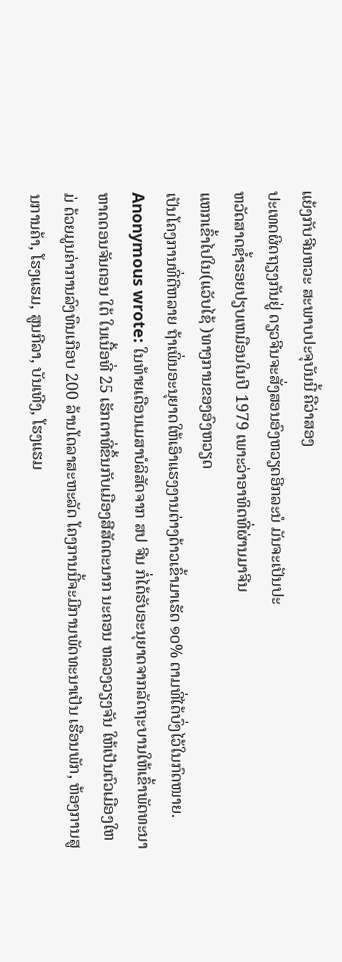ແຍ້ງກັບຈີນຫວະ ສະພາບປະຈຸບັນນີ້ ຄືວ່າສອງ
ປະເທດຜິດຖຽງກັນຢູ່ ດຽວຈີນຈະສັ່ງສອນອົງຫວຽດອີກລະນໍ ມັນຈະເປັນປະ
ຫວັດສາດຊ້ຳຮອຍປຽບເຫມືອນໃນປີ 1979 ເພາະວ່າອາທິດທີ່ຜ່ານມາຈີນ
ແຫກເຂົ້າໄປໃນ(ແວັບໄຊ້ )ທາງການຂອງອົງຫວຽດ
ເປັນໂຄງການທີ່ດີຫລາຍ ຖ້າເພິ່ນອະນຸຍາດໃຫ້ເອົາແຮງງານຕ່າງດ້າວເຂົ້າມາເຮັດ ໑໐% ຕາມທີ່ໄດ້ບົ່ງໄວ້ໃນກົດໜາຍ.
Anonymous wrote: ໃນທ້າຍເດືອນເມສາບໍລິສັດຈາກ ສປ ຈີນ ກໍ່ໄດ້ຮັບອະນຸຍາດຈາກລັດຖະບານໃຫ້ເຂົ້າພັດທະນາຫາດດອນຈັນຕອນ ໃຕ້ ໃນເນື້ອທີ່ 25 ເຮັກຕາທີ່ຂຶ້ນກັບເມືອງສີສັດຕະນາກ ນະຄອນ ຫລວງວຽງຈັນ ໃຫ້ເປັນຕົວເມືອງໃຫມ່ ດ້ວຍມູນຄ່າການລົງທຶນເກືອບ 200 ລ້ານໂດລາສະຫະລັດ ໂຄງການນີ້ຈະມີການພັດທະນາເປັນ ເຮືອນພັກ, ຫ້ອງການສູນການຄ້າ, ໂຮງແຮມ, ສູນກີລາ, ບັນເທີງ, ໂຮງແຮມ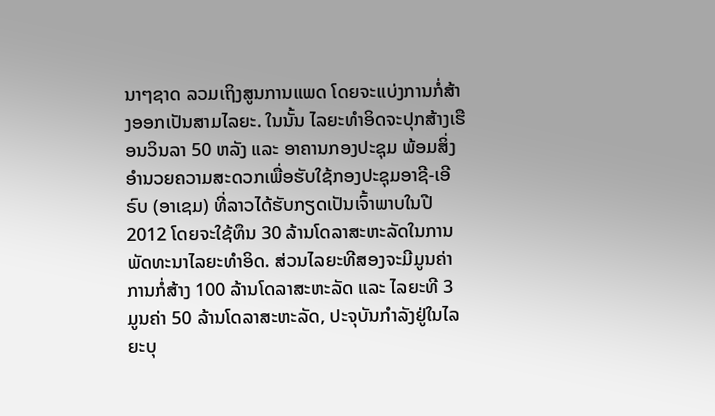ນາໆຊາດ ລວມເຖິງສູນການແພດ ໂດຍຈະແບ່ງການກໍ່ສ້າງອອກເປັນສາມໄລຍະ. ໃນນັ້ນ ໄລຍະທຳອິດຈະປຸກສ້າງເຮືອນວິນລາ 50 ຫລັງ ແລະ ອາຄານກອງປະຊຸມ ພ້ອມສິ່ງອຳນວຍຄວາມສະດວກເພື່ອຮັບໃຊ້ກອງປະຊຸມອາຊີ-ເອີຣົບ (ອາເຊມ) ທີ່ລາວໄດ້ຮັບກຽດເປັນເຈົ້າພາບໃນປີ 2012 ໂດຍຈະໃຊ້ທຶນ 30 ລ້ານໂດລາສະຫະລັດໃນການ ພັດທະນາໄລຍະທຳອິດ. ສ່ວນໄລຍະທີສອງຈະມີມູນຄ່າການກໍ່ສ້າງ 100 ລ້ານໂດລາສະຫະລັດ ແລະ ໄລຍະທີ 3 ມູນຄ່າ 50 ລ້ານໂດລາສະຫະລັດ, ປະຈຸບັນກຳລັງຢູ່ໃນໄລຍະບຸ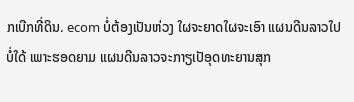ກເບີກທີ່ດິນ. ecom ບໍ່ຕ້ອງເປັນຫ່ວງ ໃຜຈະຍາດໃຜຈະເອົາ ແຜນດີນລາວໃປບໍ່ໃດ້ ເພາະຮອດຍາມ ແຜນດີນລາວຈະກາຽເປັອຸດທະຍານສຸກ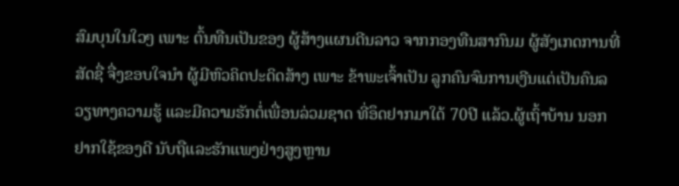ສົມບຸນໃນໃວໆ ເພາະ ຕົ້ນທືນເປັນຂອງ ຜູ້ສ້າງແຜນດີນລາວ ຈາກກອງທືນສາກົນມ ຜູ້ສັງເກດການທີ່ສັດຊື່ ຈື່ງຂອບໃຈນຳ ຜູ້ມີຫົວຄິດປະດິດສ້າງ ເພາະ ຂ້າພະເຈົ້າເປັນ ລູກຄົນຈົນການເງີນແຕ່ເປັນຄົນລວຽທາງຄວາມຮູ້ ແລະມີຄວາມຮັກຕໍ່ເພື່ອນລ່ວມຊາດ ທີ່ອຶດຢາກມາໃດ້ 70ປີ ແລ້ວ.ຜູ້ເຖົ້າບ້ານ ນອກ ຢາກໃຊ້ຂອງດີ ນັບຖືແລະຮັກແພງຢ່າງສູງຫຼານ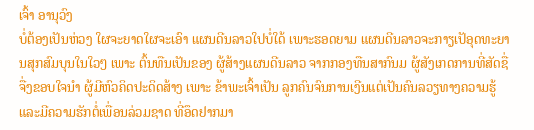ເຈົ້າ ອານຸວົງ
ບໍ່ຕ້ອງເປັນຫ່ວງ ໃຜຈະຍາດໃຜຈະເອົາ ແຜນດີນລາວໃປບໍ່ໃດ້ ເພາະຮອດຍາມ ແຜນດີນລາວຈະກາຽເປັອຸດທະຍານສຸກສົມບຸນໃນໃວໆ ເພາະ ຕົ້ນທືນເປັນຂອງ ຜູ້ສ້າງແຜນດີນລາວ ຈາກກອງທືນສາກົນມ ຜູ້ສັງເກດການທີ່ສັດຊື່ ຈື່ງຂອບໃຈນຳ ຜູ້ມີຫົວຄິດປະດິດສ້າງ ເພາະ ຂ້າພະເຈົ້າເປັນ ລູກຄົນຈົນການເງີນແຕ່ເປັນຄົນລວຽທາງຄວາມຮູ້ ແລະມີຄວາມຮັກຕໍ່ເພື່ອນລ່ວມຊາດ ທີ່ອຶດຢາກມາ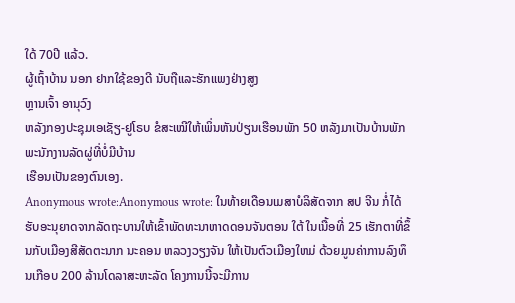ໃດ້ 70ປີ ແລ້ວ.
ຜູ້ເຖົ້າບ້ານ ນອກ ຢາກໃຊ້ຂອງດີ ນັບຖືແລະຮັກແພງຢ່າງສູງ
ຫຼານເຈົ້າ ອານຸວົງ
ຫລັງກອງປະຊຸມເອເຊັຽ-ຢູໂຣບ ຂໍສະເໝີໃຫ້ເພິ່ນຫັນປ່ຽນເຮືອນພັກ 50 ຫລັງມາເປັນບ້ານພັກພະນັກງານລັດຜູ່ທີ່ບໍ່ມີບ້ານ
ເຮືອນເປັນຂອງຕົນເອງ.
Anonymous wrote:Anonymous wrote: ໃນທ້າຍເດືອນເມສາບໍລິສັດຈາກ ສປ ຈີນ ກໍ່ໄດ້ຮັບອະນຸຍາດຈາກລັດຖະບານໃຫ້ເຂົ້າພັດທະນາຫາດດອນຈັນຕອນ ໃຕ້ ໃນເນື້ອທີ່ 25 ເຮັກຕາທີ່ຂຶ້ນກັບເມືອງສີສັດຕະນາກ ນະຄອນ ຫລວງວຽງຈັນ ໃຫ້ເປັນຕົວເມືອງໃຫມ່ ດ້ວຍມູນຄ່າການລົງທຶນເກືອບ 200 ລ້ານໂດລາສະຫະລັດ ໂຄງການນີ້ຈະມີການ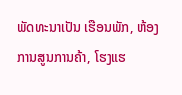ພັດທະນາເປັນ ເຮືອນພັກ, ຫ້ອງການສູນການຄ້າ, ໂຮງແຮ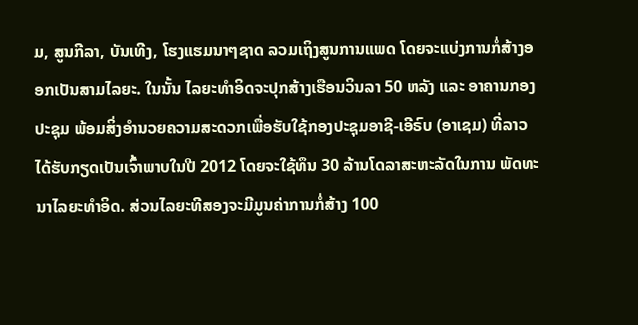ມ, ສູນກີລາ, ບັນເທີງ, ໂຮງແຮມນາໆຊາດ ລວມເຖິງສູນການແພດ ໂດຍຈະແບ່ງການກໍ່ສ້າງອອກເປັນສາມໄລຍະ. ໃນນັ້ນ ໄລຍະທຳອິດຈະປຸກສ້າງເຮືອນວິນລາ 50 ຫລັງ ແລະ ອາຄານກອງປະຊຸມ ພ້ອມສິ່ງອຳນວຍຄວາມສະດວກເພື່ອຮັບໃຊ້ກອງປະຊຸມອາຊີ-ເອີຣົບ (ອາເຊມ) ທີ່ລາວໄດ້ຮັບກຽດເປັນເຈົ້າພາບໃນປີ 2012 ໂດຍຈະໃຊ້ທຶນ 30 ລ້ານໂດລາສະຫະລັດໃນການ ພັດທະນາໄລຍະທຳອິດ. ສ່ວນໄລຍະທີສອງຈະມີມູນຄ່າການກໍ່ສ້າງ 100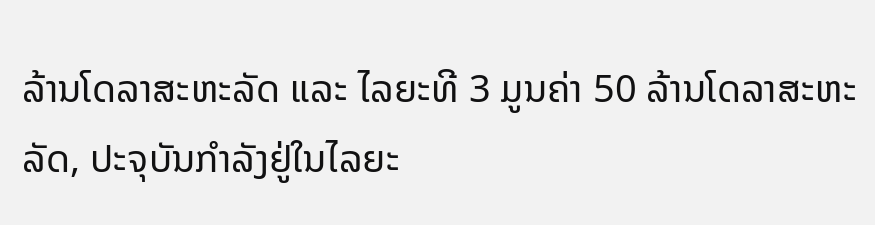ລ້ານໂດລາສະຫະລັດ ແລະ ໄລຍະທີ 3 ມູນຄ່າ 50 ລ້ານໂດລາສະຫະລັດ, ປະຈຸບັນກຳລັງຢູ່ໃນໄລຍະ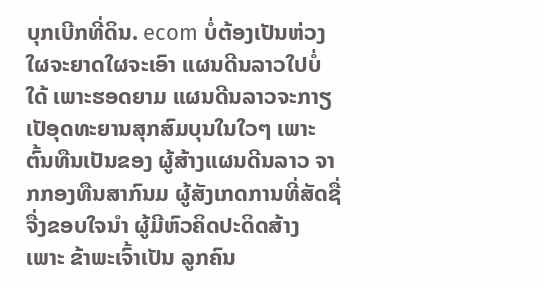ບຸກເບີກທີ່ດິນ. ecom ບໍ່ຕ້ອງເປັນຫ່ວງ ໃຜຈະຍາດໃຜຈະເອົາ ແຜນດີນລາວໃປບໍ່ໃດ້ ເພາະຮອດຍາມ ແຜນດີນລາວຈະກາຽເປັອຸດທະຍານສຸກສົມບຸນໃນໃວໆ ເພາະ ຕົ້ນທືນເປັນຂອງ ຜູ້ສ້າງແຜນດີນລາວ ຈາກກອງທືນສາກົນມ ຜູ້ສັງເກດການທີ່ສັດຊື່ ຈື່ງຂອບໃຈນຳ ຜູ້ມີຫົວຄິດປະດິດສ້າງ ເພາະ ຂ້າພະເຈົ້າເປັນ ລູກຄົນ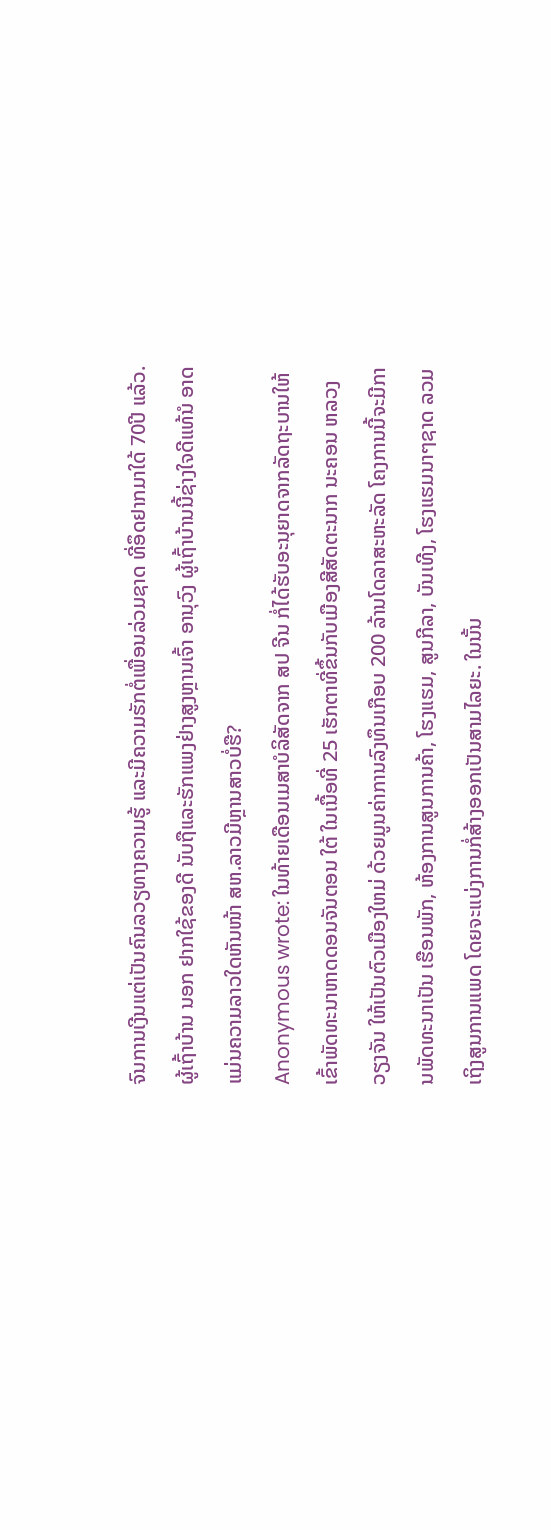ຈົນການເງີນແຕ່ເປັນຄົນລວຽທາງຄວາມຮູ້ ແລະມີຄວາມຮັກຕໍ່ເພື່ອນລ່ວມຊາດ ທີ່ອຶດຢາກມາໃດ້ 70ປີ ແລ້ວ.ຜູ້ເຖົ້າບ້ານ ນອກ ຢາກໃຊ້ຂອງດີ ນັບຖືແລະຮັກແພງຢ່າງສູງຫຼານເຈົ້າ ອານຸວົງ ຜູ້ເຖົ້າບ້ານນີ້ຊ່າງໃຈດີແທ້ນໍ ອາດແມ່ນຄວາມລາວໃດຫັນໜ້າ ສຫ.ລາວມີຫຼານສາວບໍ່ຮື?
Anonymous wrote: ໃນທ້າຍເດືອນເມສາບໍລິສັດຈາກ ສປ ຈີນ ກໍ່ໄດ້ຮັບອະນຸຍາດຈາກລັດຖະບານໃຫ້ເຂົ້າພັດທະນາຫາດດອນຈັນຕອນ ໃຕ້ ໃນເນື້ອທີ່ 25 ເຮັກຕາທີ່ຂຶ້ນກັບເມືອງສີສັດຕະນາກ ນະຄອນ ຫລວງວຽງຈັນ ໃຫ້ເປັນຕົວເມືອງໃຫມ່ ດ້ວຍມູນຄ່າການລົງທຶນເກືອບ 200 ລ້ານໂດລາສະຫະລັດ ໂຄງການນີ້ຈະມີການພັດທະນາເປັນ ເຮືອນພັກ, ຫ້ອງການສູນການຄ້າ, ໂຮງແຮມ, ສູນກີລາ, ບັນເທີງ, ໂຮງແຮມນາໆຊາດ ລວມເຖິງສູນການແພດ ໂດຍຈະແບ່ງການກໍ່ສ້າງອອກເປັນສາມໄລຍະ. ໃນນັ້ນ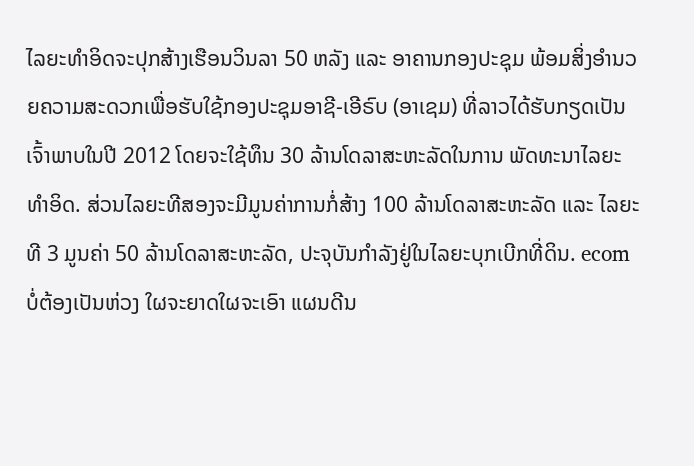ໄລຍະທຳອິດຈະປຸກສ້າງເຮືອນວິນລາ 50 ຫລັງ ແລະ ອາຄານກອງປະຊຸມ ພ້ອມສິ່ງອຳນວຍຄວາມສະດວກເພື່ອຮັບໃຊ້ກອງປະຊຸມອາຊີ-ເອີຣົບ (ອາເຊມ) ທີ່ລາວໄດ້ຮັບກຽດເປັນເຈົ້າພາບໃນປີ 2012 ໂດຍຈະໃຊ້ທຶນ 30 ລ້ານໂດລາສະຫະລັດໃນການ ພັດທະນາໄລຍະທຳອິດ. ສ່ວນໄລຍະທີສອງຈະມີມູນຄ່າການກໍ່ສ້າງ 100 ລ້ານໂດລາສະຫະລັດ ແລະ ໄລຍະທີ 3 ມູນຄ່າ 50 ລ້ານໂດລາສະຫະລັດ, ປະຈຸບັນກຳລັງຢູ່ໃນໄລຍະບຸກເບີກທີ່ດິນ. ecom ບໍ່ຕ້ອງເປັນຫ່ວງ ໃຜຈະຍາດໃຜຈະເອົາ ແຜນດີນ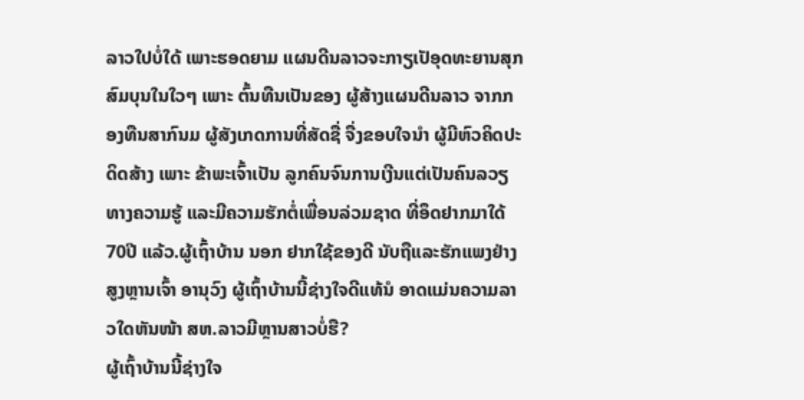ລາວໃປບໍ່ໃດ້ ເພາະຮອດຍາມ ແຜນດີນລາວຈະກາຽເປັອຸດທະຍານສຸກສົມບຸນໃນໃວໆ ເພາະ ຕົ້ນທືນເປັນຂອງ ຜູ້ສ້າງແຜນດີນລາວ ຈາກກອງທືນສາກົນມ ຜູ້ສັງເກດການທີ່ສັດຊື່ ຈື່ງຂອບໃຈນຳ ຜູ້ມີຫົວຄິດປະດິດສ້າງ ເພາະ ຂ້າພະເຈົ້າເປັນ ລູກຄົນຈົນການເງີນແຕ່ເປັນຄົນລວຽທາງຄວາມຮູ້ ແລະມີຄວາມຮັກຕໍ່ເພື່ອນລ່ວມຊາດ ທີ່ອຶດຢາກມາໃດ້ 70ປີ ແລ້ວ.ຜູ້ເຖົ້າບ້ານ ນອກ ຢາກໃຊ້ຂອງດີ ນັບຖືແລະຮັກແພງຢ່າງສູງຫຼານເຈົ້າ ອານຸວົງ ຜູ້ເຖົ້າບ້ານນີ້ຊ່າງໃຈດີແທ້ນໍ ອາດແມ່ນຄວາມລາວໃດຫັນໜ້າ ສຫ.ລາວມີຫຼານສາວບໍ່ຮື?
ຜູ້ເຖົ້າບ້ານນີ້ຊ່າງໃຈ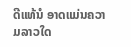ດີແທ້ນໍ ອາດແມ່ນຄວາມລາວໃດ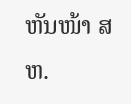ຫັນໜ້າ ສຫ.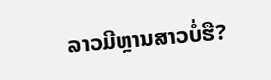ລາວມີຫຼານສາວບໍ່ຮື?